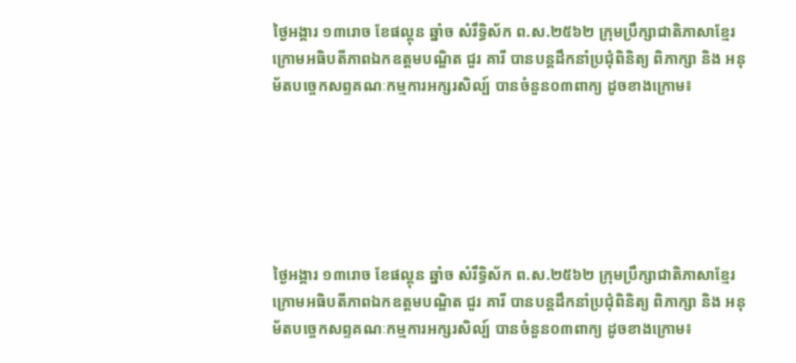ថ្ងៃអង្គារ ១៣រោច ខែផល្គុន ឆ្នាំច សំរឹទ្ធិស័ក ព.ស.២៥៦២ ក្រុមប្រឹក្សាជាតិភាសាខ្មែរ ក្រោមអធិបតីភាពឯកឧត្តមបណ្ឌិត ជួរ គារី បានបន្តដឹកនាំប្រជុំពិនិត្យ ពិភាក្សា និង អនុម័តបច្ចេកសព្ទគណៈកម្មការអក្សរសិល្ប៍ បានចំនួន០៣ពាក្យ ដូចខាងក្រោម៖






ថ្ងៃអង្គារ ១៣រោច ខែផល្គុន ឆ្នាំច សំរឹទ្ធិស័ក ព.ស.២៥៦២ ក្រុមប្រឹក្សាជាតិភាសាខ្មែរ ក្រោមអធិបតីភាពឯកឧត្តមបណ្ឌិត ជួរ គារី បានបន្តដឹកនាំប្រជុំពិនិត្យ ពិភាក្សា និង អនុម័តបច្ចេកសព្ទគណៈកម្មការអក្សរសិល្ប៍ បានចំនួន០៣ពាក្យ ដូចខាងក្រោម៖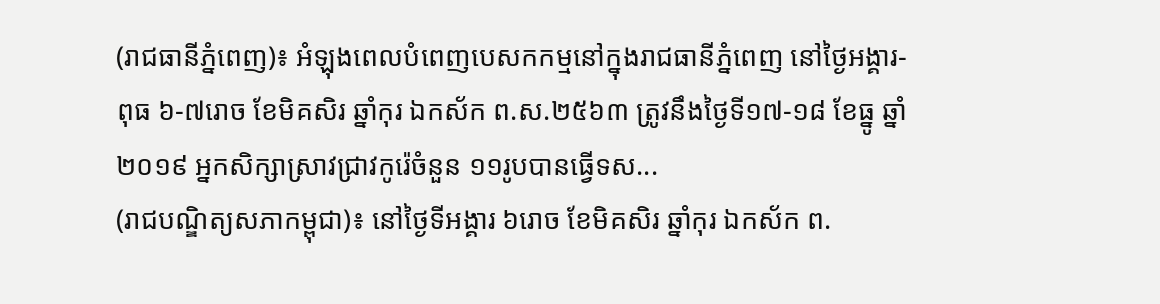(រាជធានីភ្នំពេញ)៖ អំឡុងពេលបំពេញបេសកកម្មនៅក្នុងរាជធានីភ្នំពេញ នៅថ្ងៃអង្គារ-ពុធ ៦-៧រោច ខែមិគសិរ ឆ្នាំកុរ ឯកស័ក ព.ស.២៥៦៣ ត្រូវនឹងថ្ងៃទី១៧-១៨ ខែធ្នូ ឆ្នាំ២០១៩ អ្នកសិក្សាស្រាវជ្រាវកូរ៉េចំនួន ១១រូបបានធ្វើទស...
(រាជបណ្ឌិត្យសភាកម្ពុជា)៖ នៅថ្ងៃទីអង្គារ ៦រោច ខែមិគសិរ ឆ្នាំកុរ ឯកស័ក ព.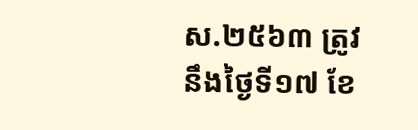ស.២៥៦៣ ត្រូវនឹងថ្ងៃទី១៧ ខែ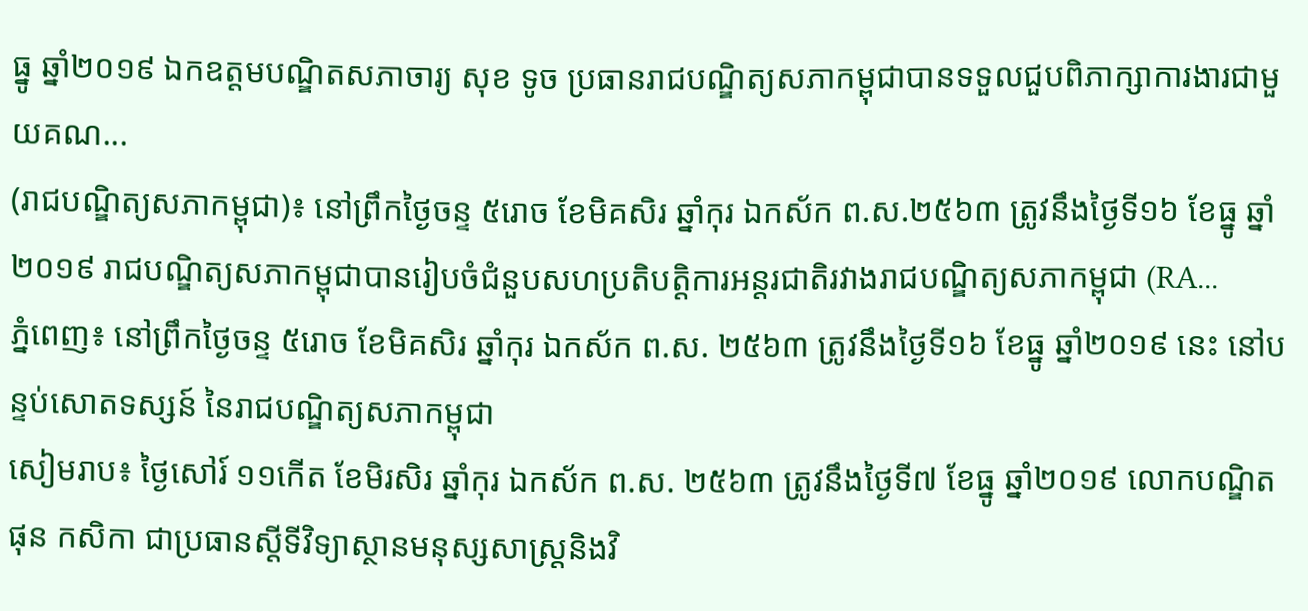ធ្នូ ឆ្នាំ២០១៩ ឯកឧត្តមបណ្ឌិតសភាចារ្យ សុខ ទូច ប្រធានរាជបណ្ឌិត្យសភាកម្ពុជាបានទទួលជួបពិភាក្សាការងារជាមួយគណ...
(រាជបណ្ឌិត្យសភាកម្ពុជា)៖ នៅព្រឹកថ្ងៃចន្ទ ៥រោច ខែមិគសិរ ឆ្នាំកុរ ឯកស័ក ព.ស.២៥៦៣ ត្រូវនឹងថ្ងៃទី១៦ ខែធ្នូ ឆ្នាំ២០១៩ រាជបណ្ឌិត្យសភាកម្ពុជាបានរៀបចំជំនួបសហប្រតិបត្តិការអន្តរជាតិរវាងរាជបណ្ឌិត្យសភាកម្ពុជា (RA...
ភ្នំពេញ៖ នៅព្រឹកថ្ងៃចន្ទ ៥រោច ខែមិគសិរ ឆ្នាំកុរ ឯកស័ក ព.ស. ២៥៦៣ ត្រូវនឹងថ្ងៃទី១៦ ខែធ្នូ ឆ្នាំ២០១៩ នេះ នៅបន្ទប់សោតទស្សន៍ នៃរាជបណ្ឌិត្យសភាកម្ពុជា
សៀមរាប៖ ថ្ងៃសៅរ៍ ១១កើត ខែមិរសិរ ឆ្នាំកុរ ឯកស័ក ព.ស. ២៥៦៣ ត្រូវនឹងថ្ងៃទី៧ ខែធ្នូ ឆ្នាំ២០១៩ លោកបណ្ឌិត ផុន កសិកា ជាប្រធានស្ដីទីវិទ្យាស្ថានមនុស្សសាស្ត្រនិងវិ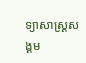ទ្យាសាស្ត្រសង្គម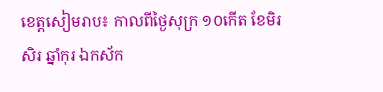ខេត្តសៀមរាប៖ កាលពីថ្ងៃសុក្រ ១០កើត ខែមិរសិរ ឆ្នាំកុរ ឯកស័ក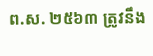ព.ស. ២៥៦៣ ត្រូវនឹង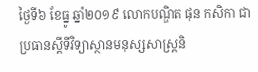ថ្ងៃទី៦ ខែធ្នូ ឆ្នាំ២០១៩ លោកបណ្ឌិត ផុន កសិកា ជាប្រធានស្ដីទីវិទ្យាស្ថានមនុស្សសាស្ត្រនិ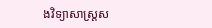ងវិទ្យាសាស្ត្រស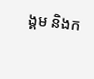ង្គម និងក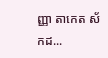ញ្ញា តាកេត ស័កដ...